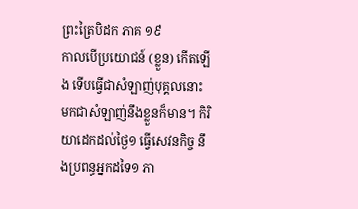ព្រះត្រៃបិដក ភាគ ១៩
កាលបើប្រយោជន៍ (ខ្លួន) កើតឡើង ទើបធ្វើជាសំឡាញ់បុគ្គលនោះ មកជាសំឡាញ់នឹងខ្លួនក៏មាន។ កិរិយាដេកដល់ថ្ងៃ១ ធ្វើសេវនកិច្ច នឹងប្រពន្ធអ្នកដទៃ១ ភា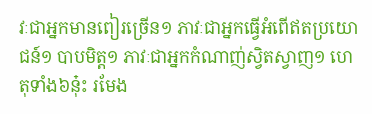វៈជាអ្នកមានពៀរច្រើន១ ភាវៈជាអ្នកធ្វើអំពើឥតប្រយោជន៍១ បាបមិត្ត១ ភាវៈជាអ្នកកំណាញ់ស្វិតស្វាញ១ ហេតុទាំង៦នុ៎ះ រមែង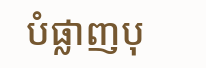បំផ្លាញបុ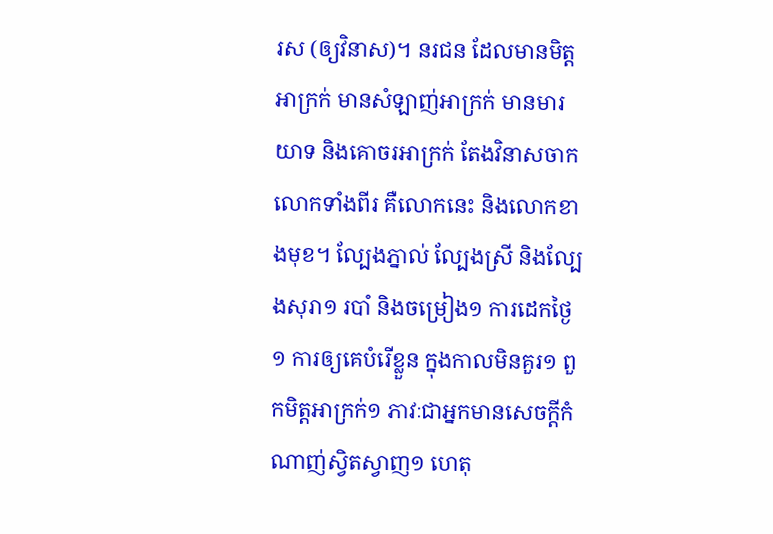រស (ឲ្យវិនាស)។ នរជន ដែលមានមិត្តអាក្រក់ មានសំឡាញ់អាក្រក់ មានមារយាទ និងគោចរអាក្រក់ តែងវិនាសចាកលោកទាំងពីរ គឺលោកនេះ និងលោកខាងមុខ។ ល្បែងភ្នាល់ ល្បែងស្រី និងល្បែងសុរា១ របាំ និងចម្រៀង១ ការដេកថ្ងៃ១ ការឲ្យគេបំរើខ្លួន ក្នុងកាលមិនគួរ១ ពួកមិត្តអាក្រក់១ ភាវៈជាអ្នកមានសេចក្តីកំណាញ់ស្វិតស្វាញ១ ហេតុ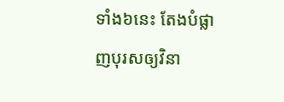ទាំង៦នេះ តែងបំផ្លាញបុរសឲ្យវិនា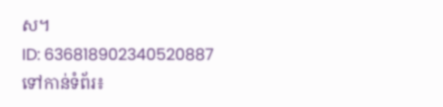ស។
ID: 636818902340520887
ទៅកាន់ទំព័រ៖